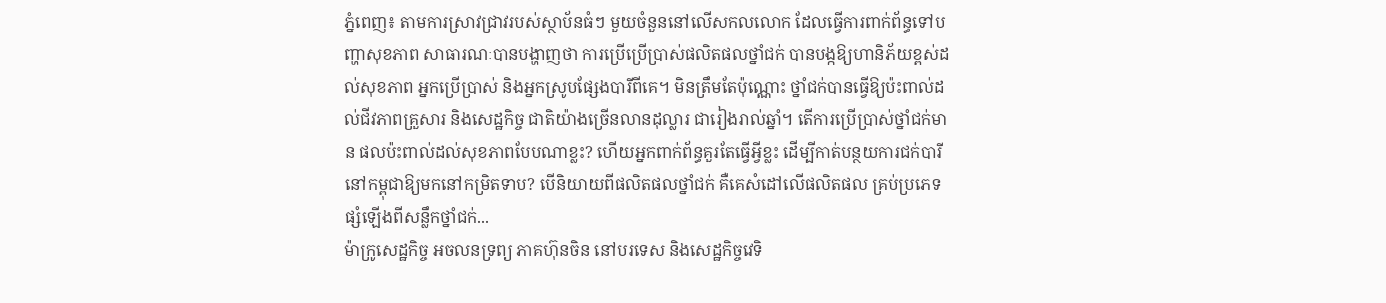ភ្នំពេញ៖ តាមការស្រាវជ្រាវរបស់ស្ថាប័នធំៗ មួយចំនួននៅលើសកលលោក ដែលធ្វើការពាក់ព័ន្ធទៅបញ្ហាសុខភាព សាធារណៈបានបង្ហាញថា ការប្រើប្រើប្រាស់ផលិតផលថ្នាំជក់ បានបង្កឱ្យហានិភ័យខ្ពស់ដល់សុខភាព អ្នកប្រើប្រាស់ និងអ្នកស្រូបផ្សែងបារីពីគេ។ មិនត្រឹមតែប៉ុណ្ណោះ ថ្នាំជក់បានធ្វើឱ្យប៉ះពាល់ដល់ជីវភាពគ្រួសារ និងសេដ្ឋកិច្ច ជាតិយ៉ាងច្រើនលានដុល្លារ ជារៀងរាល់ឆ្នាំ។ តើការប្រើប្រាស់ថ្នាំជក់មាន ផលប៉ះពាល់ដល់សុខភាពបែបណាខ្លះ? ហើយអ្នកពាក់ព័ន្ធគួរតែធ្វើអ្វីខ្លះ ដើម្បីកាត់បន្ថយការជក់បារី នៅកម្ពុជាឱ្យមកនៅកម្រិតទាប? បើនិយាយពីផលិតផលថ្នាំជក់ គឺគេសំដៅលើផលិតផល គ្រប់ប្រភេទផ្សំឡើងពីសន្លឹកថ្នាំជក់...
ម៉ាក្រូសេដ្ឋកិច្ច អចលនទ្រព្យ ភាគហ៊ុនចិន នៅបរទេស និងសេដ្ឋកិច្ចវេទិ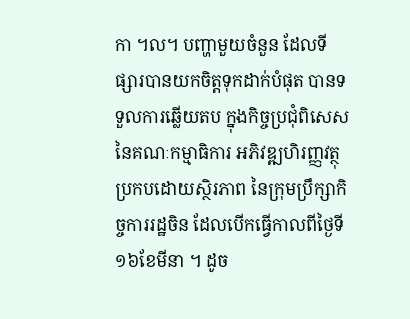កា ។ល។ បញ្ហាមួយចំនួន ដែលទីផ្សារបានយកចិត្តទុកដាក់បំផុត បានទទួលការឆ្លើយតប ក្នុងកិច្ចប្រជុំពិសេស នៃគណៈកម្មាធិការ អភិវឌ្ឍហិរញ្ញវត្ថុ ប្រកបដោយស្ថិរភាព នៃក្រុមប្រឹក្សាកិច្ចការរដ្ឋចិន ដែលបើកធ្វើកាលពីថ្ងៃទី១៦ខែមីនា ។ ដូច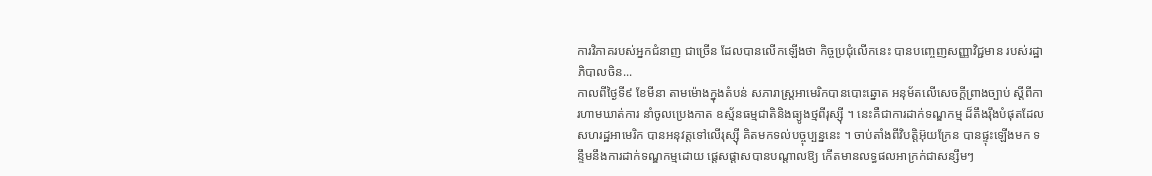ការវិភាគរបស់អ្នកជំនាញ ជាច្រើន ដែលបានលើកឡើងថា កិច្ចប្រជុំលើកនេះ បានបញ្ចេញសញ្ញាវិជ្ជមាន របស់រដ្ឋាភិបាលចិន...
កាលពីថ្ងៃទី៩ ខែមីនា តាមម៉ោងក្នុងតំបន់ សភារាស្ត្រអាមេរិកបានបោះឆ្នោត អនុម័តលើសេចក្តីព្រាងច្បាប់ ស្តីពីការហាមឃាត់ការ នាំចូលប្រេងកាត ឧស្ម័នធម្មជាតិនិងធ្យូងថ្មពីរុស្ស៊ី ។ នេះគឺជាការដាក់ទណ្ឌកម្ម ដ៏តឹងរ៉ឹងបំផុតដែលសហរដ្ឋអាមេរិក បានអនុវត្តទៅលើរុស្ស៊ី គិតមកទល់បច្ចុប្បន្ននេះ ។ ចាប់តាំងពីវិបត្តិអ៊ុយក្រែន បានផ្ទុះឡើងមក ទន្ទឹមនឹងការដាក់ទណ្ឌកម្មដោយ ផ្តេសផ្តាសបានបណ្តាលឱ្យ កើតមានលទ្ធផលអាក្រក់ជាសន្សឹមៗ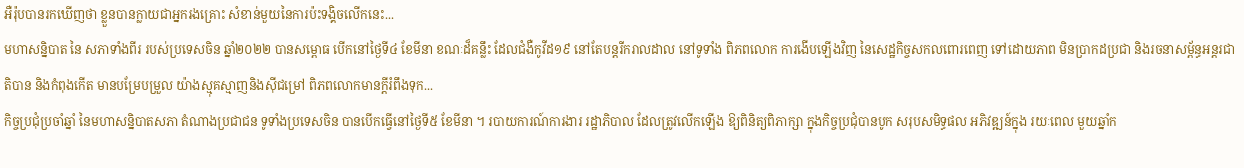អឺរ៉ុបបានរកឃើញថា ខ្លួនបានក្លាយជាអ្នករងគ្រោះ សំខាន់មួយនៃការប៉ះទង្គិចលើកនេះ...
មហាសន្និបាត នៃ សភាទាំងពីរ របស់ប្រទេសចិន ឆ្នាំ២០២២ បានសម្ពោធ បើកនៅថ្ងៃទី៤ ខែមីនា ខណៈដ៏គន្លឹះ ដែលជំងឺកូវីដ១៩ នៅតែបន្តរីករាលដាល នៅទូទាំង ពិភពលោក ការងើបឡើងវិញ នៃសេដ្ឋកិច្ចសកលពោរពេញ ទៅដោយភាព មិនប្រាកដប្រជា និងរចនាសម័្ពន្ធអន្តរជាតិបាន និងកំពុងកើត មានបម្រែបម្រួល យ៉ាងស្មុគស្មាញនិងស៊ីជម្រៅ ពិភពលោកមានក្តីរំពឹងទុក...
កិច្ចប្រជុំប្រចាំឆ្នាំ នៃមហាសន្និបាតសភា តំណាងប្រជាជន ទូទាំងប្រទេសចិន បានបើកធ្វើនៅថ្ងៃទី៥ ខែមីនា ។ របាយការណ៍ការងារ រដ្ឋាភិបាល ដែលត្រូវលើកឡើង ឱ្យពិនិត្យពិភាក្សា ក្នុងកិច្ចប្រជុំបានបូក សរុបសមិទ្ធផល អភិវឌ្ឍន៍ក្នុង រយៈពេល មួយឆ្នាំក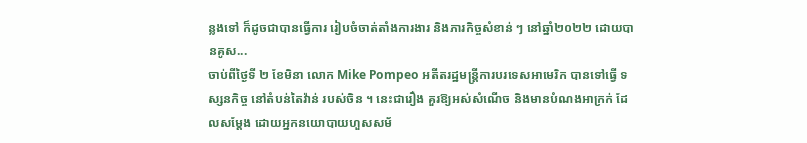ន្លងទៅ ក៏ដូចជាបានធ្វើការ រៀបចំចាត់តាំងការងារ និងភារកិច្ចសំខាន់ ៗ នៅឆ្នាំ២០២២ ដោយបានគូស...
ចាប់ពីថ្ងៃទី ២ ខែមិនា លោក Mike Pompeo អតីតរដ្ឋមន្ត្រីការបរទេសអាមេរិក បានទៅធ្វើ ទស្សនកិច្ច នៅតំបន់តៃវ៉ាន់ របស់ចិន ។ នេះជារឿង គួរឱ្យអស់សំណើច និងមានបំណងអាក្រក់ ដែលសម្តែង ដោយអ្នកនយោបាយហួសសម័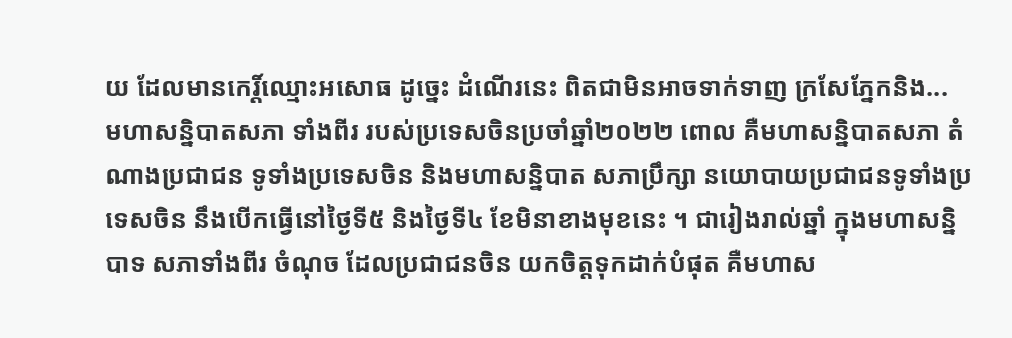យ ដែលមានកេរិ៍្តឈ្មោះអសោធ ដូច្នេះ ដំណើរនេះ ពិតជាមិនអាចទាក់ទាញ ក្រសែភ្នែកនិង...
មហាសនិ្នបាតសភា ទាំងពីរ របស់ប្រទេសចិនប្រចាំឆ្នាំ២០២២ ពោល គឺមហាសនិ្នបាតសភា តំណាងប្រជាជន ទូទាំងប្រទេសចិន និងមហាសន្និបាត សភាប្រឹក្សា នយោបាយប្រជាជនទូទាំងប្រទេសចិន នឹងបើកធ្វើនៅថ្ងៃទី៥ និងថ្ងៃទី៤ ខែមិនាខាងមុខនេះ ។ ជារៀងរាល់ឆ្នាំ ក្នុងមហាសន្និបាទ សភាទាំងពីរ ចំណុច ដែលប្រជាជនចិន យកចិត្តទុកដាក់បំផុត គឺមហាស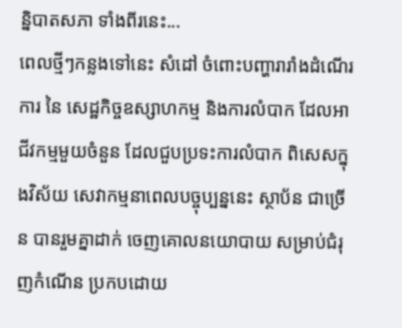ន្និបាតសភា ទាំងពីរនេះ...
ពេលថ្មីៗកន្លងទៅនេះ សំដៅ ចំពោះបញ្ហារារាំងដំណើរការ នៃ សេដ្ឋកិច្ចឧស្សាហកម្ម និងការលំបាក ដែលអាជីវកម្មមួយចំនួន ដែលជួបប្រទះការលំបាក ពិសេសក្នុងវិស័យ សេវាកម្មនាពេលបច្ចុប្បន្ននេះ ស្ថាប័ន ជាច្រើន បានរួមគ្នាដាក់ ចេញគោលនយោបាយ សម្រាប់ជំរុញកំណើន ប្រកបដោយ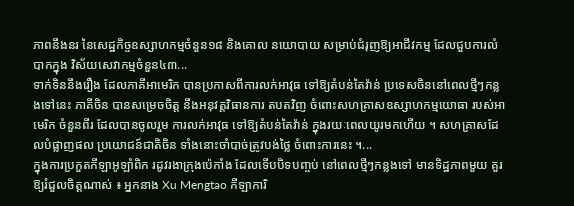ភាពនឹងនរ នៃសេដ្ឋកិច្ចឧស្សាហកម្មចំនួន១៨ និងគោល នយោបាយ សម្រាប់ជំរុញឱ្យអាជីវកម្ម ដែលជួបការលំបាកក្នុង វិស័យសេវាកម្មចំនួន៤៣...
ទាក់ទិននឹងរឿង ដែលភាគីអាមេរិក បានប្រកាសពីការលក់អាវុធ ទៅឱ្យតំបន់តៃវ៉ាន់ ប្រទេសចិននៅពេលថ្មីៗកន្លងទៅនេះ ភាគីចិន បានសម្រេចចិត្ត នឹងអនុវត្តវិធានការ តបតវិញ ចំពោះសហគ្រាសឧស្សាហកម្មយោធា របស់អាមេរិក ចំនួនពីរ ដែលបានចូលរួម ការលក់អាវុធ ទៅឱ្យតំបន់តៃវ៉ាន់ ក្នុងរយៈពេលយូរមកហើយ ។ សហគ្រាសដែលបំផ្លាញផល ប្រយោជន៍ជាតិចិន ទាំងនោះចាំបាច់ត្រូវបង់ថ្លៃ ចំពោះការនេះ ។...
ក្នុងការប្រកួតកីឡាអូឡាំពិក រដូវរងាក្រុងប៉េកាំង ដែលទើបបិទបញ្ចប់ នៅពេលថ្មីៗកន្លងទៅ មានទិដ្ឋភាពមួយ គួរឱ្យរំជួលចិត្តណាស់ ៖ អ្នកនាង Xu Mengtao កីឡាការិ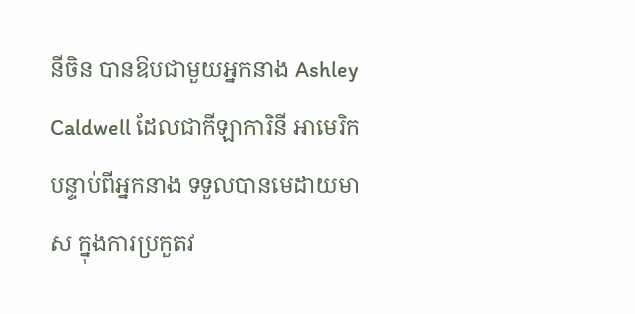នីចិន បានឱបជាមួយអ្នកនាង Ashley Caldwell ដែលជាកីឡាការិនី អាមេរិក បន្ទាប់ពីអ្នកនាង ទទួលបានមេដាយមាស ក្នុងការប្រកួតវ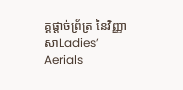គ្គផ្តាច់ព្រ័ត្រ នៃវិញ្ញាសាLadies’ Aerials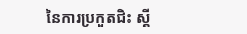នៃការប្រកួតជិះ ស្គី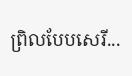ព្រិលបែបសេរី...